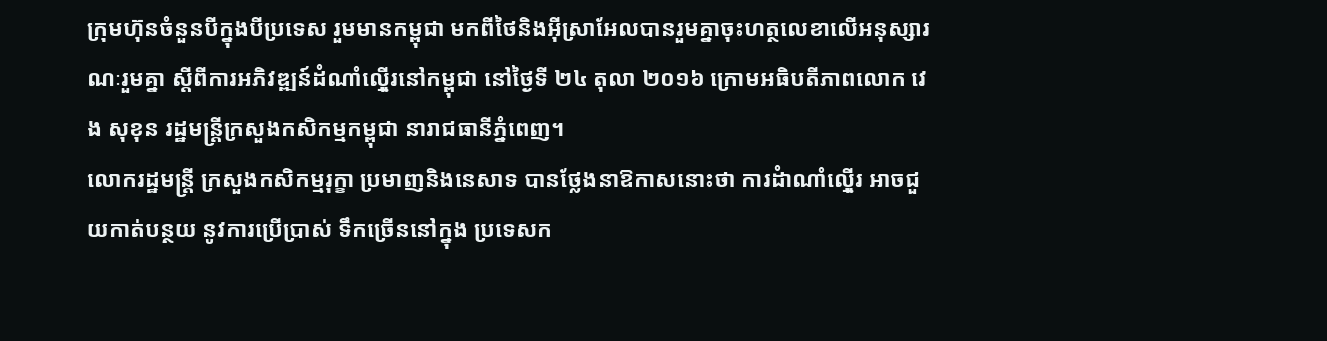ក្រុមហ៊ុនចំនួនបីក្នុងបីប្រទេស រួមមានកម្ពុជា មកពីថៃនិងអ៊ីស្រាអែលបានរួមគ្នាចុះហត្ថលេខាលើអនុស្សារណៈរួមគ្នា ស្តីពីការអភិវឌ្ឍន៍ដំណាំល៉្មើរនៅកម្ពុជា នៅថ្ងៃទី ២៤ តុលា ២០១៦ ក្រោមអធិបតីភាពលោក វេង សុខុន រដ្ឋមន្ត្រីក្រសួងកសិកម្មកម្ពុជា នារាជធានីភ្នំពេញ។
លោករដ្ឋមន្ត្រី ក្រសួងកសិកម្មរុក្ខា ប្រមាញនិងនេសាទ បានថ្លែងនាឱកាសនោះថា ការដំាណាំល៉្មើរ អាចជួយកាត់បន្ថយ នូវការប្រើប្រាស់ ទឹកច្រើននៅក្នុង ប្រទេសក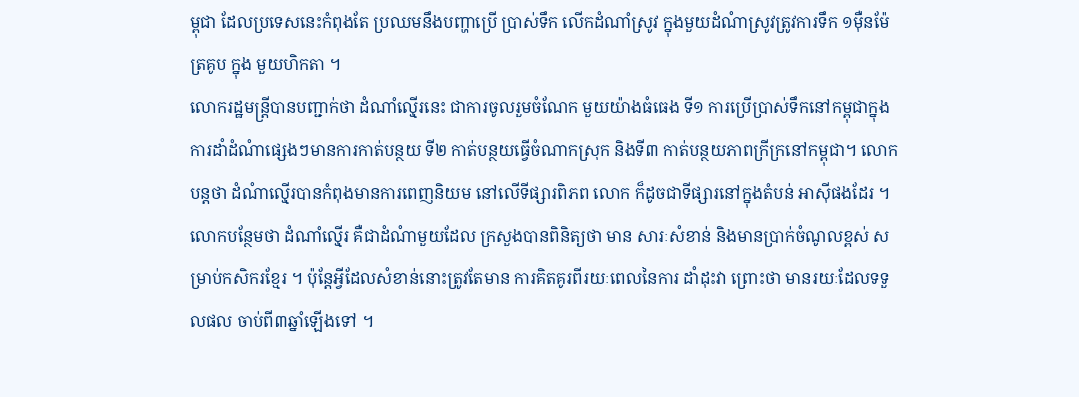ម្ពុជា ដែលប្រទេសនេះកំពុងតែ ប្រឈមនឹងបញ្ហាប្រើ ប្រាស់ទឹក លើកដំណាំស្រូវ ក្នុងមួយដំណំាស្រូវត្រូវការទឹក ១ម៉ឺនម៉ែត្រគូប ក្នុង មួយហិកតា ។
លោករដ្ឋមន្ត្រីបានបញ្ជាក់ថា ដំណាំល៉្មើរនេះ ជាការចូលរួមចំណែក មួយយ៉ាងធំធេង ទី១ ការប្រើប្រាស់ទឹកនៅកម្ពុជាក្នុងការដាំដំណំាផ្សេងៗមានការកាត់បន្ថយ ទី២ កាត់បន្ថយធ្វើចំណាកស្រុក និងទី៣ កាត់បន្ថយភាពក្រីក្រនៅកម្ពុជា។ លោកបន្តថា ដំណំាល៉្មើរបានកំពុងមានការពេញនិយម នៅលើទីផ្សារពិភព លោក ក៏ដូចជាទីផ្សារនៅក្នុងតំបន់ អាស៊ីផងដែរ ។ លោកបន្ថែមថា ដំណាំល៉្មើរ គឺជាដំណំាមួយដែល ក្រសួងបានពិនិត្យថា មាន សារៈសំខាន់ និងមានប្រាក់ចំណូលខ្ពស់ សម្រាប់កសិករខ្មែរ ។ ប៉ុន្តែអ្វីដែលសំខាន់នោះត្រូវតែមាន ការគិតគូរពីរយៈពេលនៃការ ដាំដុះវា ព្រោះថា មានរយៈដែលទទួលផល ចាប់ពី៣ឆ្នាំឡើងទៅ ។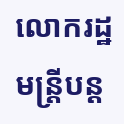លោករដ្ឋមន្ត្រីបន្ត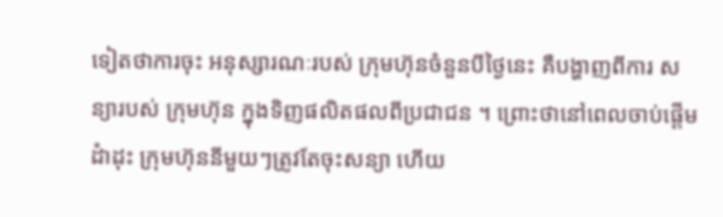ទៀតថាការចុះ អនុស្សារណៈរបស់ ក្រុមហ៊ុនចំនួនបីថ្ងៃនេះ គឺបង្ហាញពីការ សន្យារបស់ ក្រុមហ៊ុន ក្នុងទិញផលិតផលពីប្រជាជន ។ ព្រោះថានៅពេលចាប់ផ្តើមដំាដុះ ក្រុមហ៊ុននីមួយៗត្រូវតែចុះសន្យា ហើយ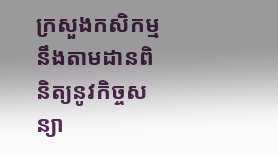ក្រសួងកសិកម្ម នឹងតាមដានពិនិត្យនូវកិច្ចសន្យា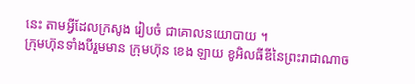នេះ តាមអ្វីដែលក្រសូង រៀបចំ ជាគោលនយោបាយ ។
ក្រុមហ៊ុនទាំងបីរួមមាន ក្រុមហ៊ុន ខេង ឡាយ ខូអិលធីឌីនៃព្រះរាជាណាច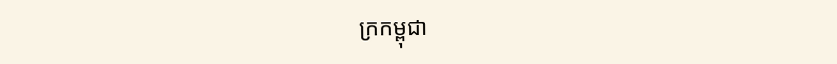ក្រកម្ពុជា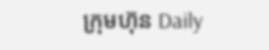ក្រុមហ៊ុន Daily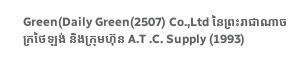Green(Daily Green(2507) Co.,Ltd នៃព្រះរាជាណាចក្រថៃឡង់ និងក្រុមហ៊ុន A.T .C. Supply (1993)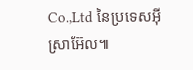Co.,Ltd នៃប្រទេសអ៊ីស្រាអ៊ែល៕